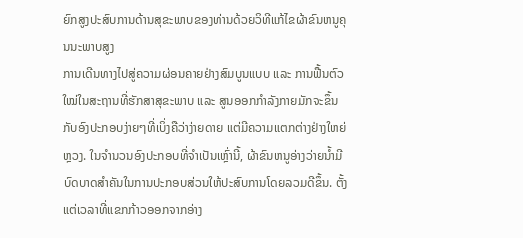ຍົກສູງປະສົບການດ້ານສຸຂະພາບຂອງທ່ານດ້ວຍວິທີແກ້ໄຂຜ້າຂົນຫນູຄຸນນະພາບສູງ
ການເດີນທາງໄປສູ່ຄວາມຜ່ອນຄາຍຢ່າງສົມບູນແບບ ແລະ ການຟື້ນຕົວໃໝ່ໃນສະຖານທີ່ຮັກສາສຸຂະພາບ ແລະ ສູນອອກກຳລັງກາຍມັກຈະຂຶ້ນກັບອົງປະກອບງ່າຍໆທີ່ເບິ່ງຄືວ່າງ່າຍດາຍ ແຕ່ມີຄວາມແຕກຕ່າງຢ່າງໃຫຍ່ຫຼວງ. ໃນຈຳນວນອົງປະກອບທີ່ຈຳເປັນເຫຼົ່ານີ້, ຜ້າຂົນຫນູອ່າງວ່າຍນ້ຳມີບົດບາດສຳຄັນໃນການປະກອບສ່ວນໃຫ້ປະສົບການໂດຍລວມດີຂຶ້ນ. ຕັ້ງແຕ່ເວລາທີ່ແຂກກ້າວອອກຈາກອ່າງ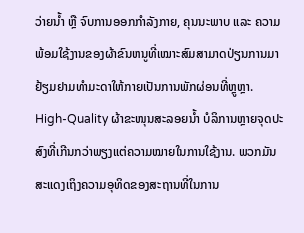ວ່າຍນ້ຳ ຫຼື ຈົບການອອກກຳລັງກາຍ, ຄຸນນະພາບ ແລະ ຄວາມພ້ອມໃຊ້ງານຂອງຜ້າຂົນຫນູທີ່ເໝາະສົມສາມາດປ່ຽນການມາຢ້ຽມຢາມທຳມະດາໃຫ້ກາຍເປັນການພັກຜ່ອນທີ່ຫຼູຫຼາ.
High-Quality ຜ້າຂະໜຸນສະລອຍນ້ຳ ບໍລິການຫຼາຍຈຸດປະສົງທີ່ເກີນກວ່າພຽງແຕ່ຄວາມໝາຍໃນການໃຊ້ງານ. ພວກມັນສະແດງເຖິງຄວາມອຸທິດຂອງສະຖານທີ່ໃນການ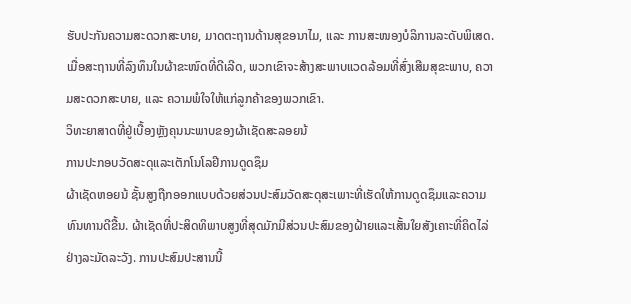ຮັບປະກັນຄວາມສະດວກສະບາຍ, ມາດຕະຖານດ້ານສຸຂອນາໄມ, ແລະ ການສະໜອງບໍລິການລະດັບພິເສດ. ເມື່ອສະຖານທີ່ລົງທຶນໃນຜ້າຂະໜົດທີ່ດີເລີດ, ພວກເຂົາຈະສ້າງສະພາບແວດລ້ອມທີ່ສົ່ງເສີມສຸຂະພາບ, ຄວາມສະດວກສະບາຍ, ແລະ ຄວາມພໍໃຈໃຫ້ແກ່ລູກຄ້າຂອງພວກເຂົາ.
ວິທະຍາສາດທີ່ຢູ່ເບື້ອງຫຼັງຄຸນນະພາບຂອງຜ້າເຊັດສະລອຍນ້
ການປະກອບວັດສະດຸແລະເຕັກໂນໂລຢີການດູດຊຶມ
ຜ້າເຊັດຫອຍນ້ ຊັ້ນສູງຖືກອອກແບບດ້ວຍສ່ວນປະສົມວັດສະດຸສະເພາະທີ່ເຮັດໃຫ້ການດູດຊຶມແລະຄວາມທົນທານດີຂື້ນ. ຜ້າເຊັດທີ່ປະສິດທິພາບສູງທີ່ສຸດມັກມີສ່ວນປະສົມຂອງຝ້າຍແລະເສັ້ນໃຍສັງເຄາະທີ່ຄິດໄລ່ຢ່າງລະມັດລະວັງ. ການປະສົມປະສານນີ້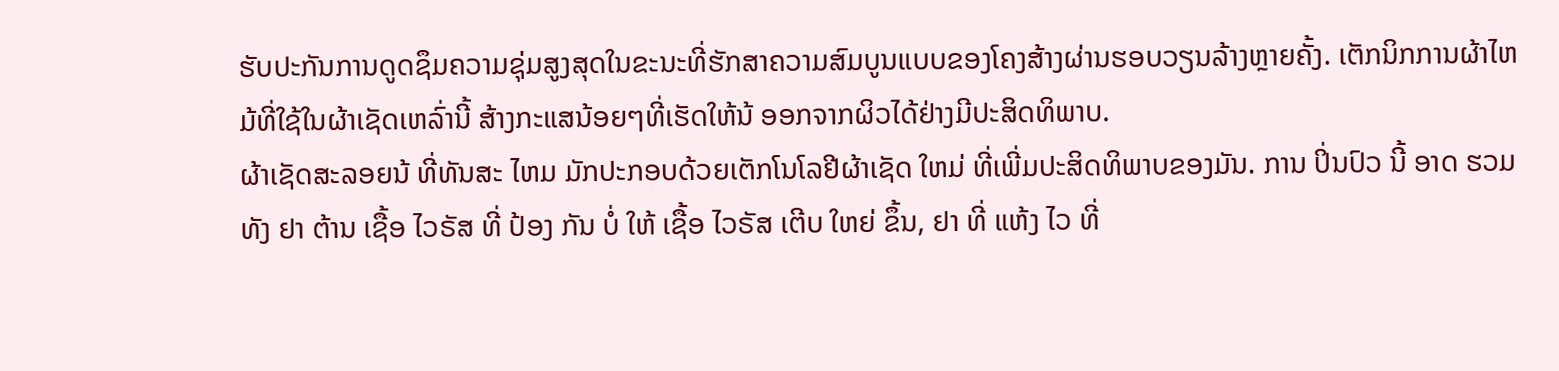ຮັບປະກັນການດູດຊຶມຄວາມຊຸ່ມສູງສຸດໃນຂະນະທີ່ຮັກສາຄວາມສົມບູນແບບຂອງໂຄງສ້າງຜ່ານຮອບວຽນລ້າງຫຼາຍຄັ້ງ. ເຕັກນິກການຜ້າໄຫມ້ທີ່ໃຊ້ໃນຜ້າເຊັດເຫລົ່ານີ້ ສ້າງກະແສນ້ອຍໆທີ່ເຮັດໃຫ້ນ້ ອອກຈາກຜິວໄດ້ຢ່າງມີປະສິດທິພາບ.
ຜ້າເຊັດສະລອຍນ້ ທີ່ທັນສະ ໄຫມ ມັກປະກອບດ້ວຍເຕັກໂນໂລຢີຜ້າເຊັດ ໃຫມ່ ທີ່ເພີ່ມປະສິດທິພາບຂອງມັນ. ການ ປິ່ນປົວ ນີ້ ອາດ ຮວມທັງ ຢາ ຕ້ານ ເຊື້ອ ໄວຣັສ ທີ່ ປ້ອງ ກັນ ບໍ່ ໃຫ້ ເຊື້ອ ໄວຣັສ ເຕີບ ໃຫຍ່ ຂຶ້ນ, ຢາ ທີ່ ແຫ້ງ ໄວ ທີ່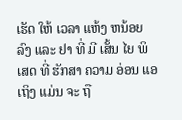ເຮັດ ໃຫ້ ເວລາ ແຫ້ງ ຫນ້ອຍ ລົງ ແລະ ຢາ ທີ່ ມີ ເສັ້ນ ໄຍ ພິ ເສດ ທີ່ ຮັກສາ ຄວາມ ອ່ອນ ແອ ເຖິງ ແມ່ນ ຈະ ຖື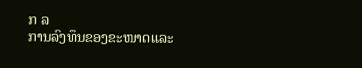ກ ລ
ການລົງທຶນຂອງຂະໜາດແລະ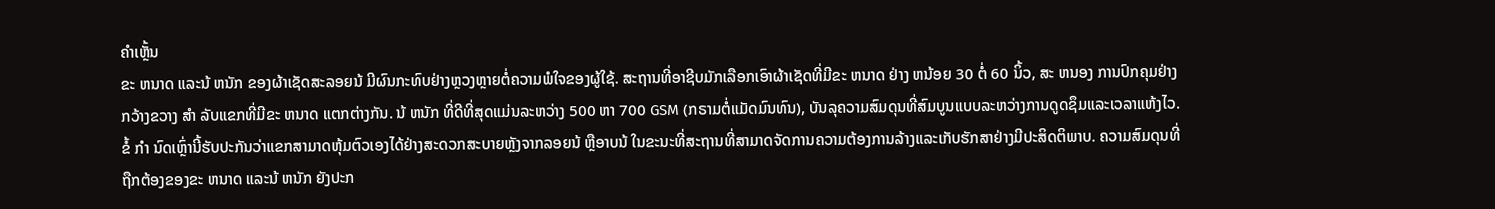ຄໍາເຫຼັ້ນ
ຂະ ຫນາດ ແລະນ້ ຫນັກ ຂອງຜ້າເຊັດສະລອຍນ້ ມີຜົນກະທົບຢ່າງຫຼວງຫຼາຍຕໍ່ຄວາມພໍໃຈຂອງຜູ້ໃຊ້. ສະຖານທີ່ອາຊີບມັກເລືອກເອົາຜ້າເຊັດທີ່ມີຂະ ຫນາດ ຢ່າງ ຫນ້ອຍ 30 ຕໍ່ 60 ນິ້ວ, ສະ ຫນອງ ການປົກຄຸມຢ່າງກວ້າງຂວາງ ສໍາ ລັບແຂກທີ່ມີຂະ ຫນາດ ແຕກຕ່າງກັນ. ນ້ ຫນັກ ທີ່ດີທີ່ສຸດແມ່ນລະຫວ່າງ 500 ຫາ 700 GSM (ກຣາມຕໍ່ແມັດມົນທົນ), ບັນລຸຄວາມສົມດຸນທີ່ສົມບູນແບບລະຫວ່າງການດູດຊຶມແລະເວລາແຫ້ງໄວ.
ຂໍ້ ກໍາ ນົດເຫຼົ່ານີ້ຮັບປະກັນວ່າແຂກສາມາດຫຸ້ມຕົວເອງໄດ້ຢ່າງສະດວກສະບາຍຫຼັງຈາກລອຍນ້ ຫຼືອາບນ້ ໃນຂະນະທີ່ສະຖານທີ່ສາມາດຈັດການຄວາມຕ້ອງການລ້າງແລະເກັບຮັກສາຢ່າງມີປະສິດຕິພາບ. ຄວາມສົມດຸນທີ່ຖືກຕ້ອງຂອງຂະ ຫນາດ ແລະນ້ ຫນັກ ຍັງປະກ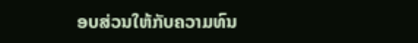ອບສ່ວນໃຫ້ກັບຄວາມທົນ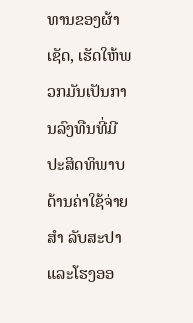ທານຂອງຜ້າເຊັດ, ເຮັດໃຫ້ພວກມັນເປັນການລົງທືນທີ່ມີປະສິດທິພາບດ້ານຄ່າໃຊ້ຈ່າຍ ສໍາ ລັບສະປາແລະໂຮງອອ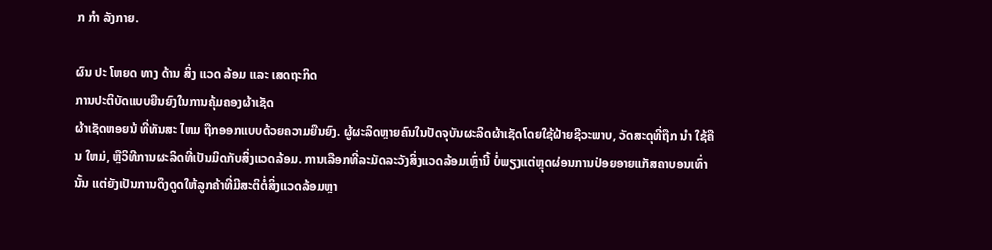ກ ກໍາ ລັງກາຍ.

ຜົນ ປະ ໂຫຍດ ທາງ ດ້ານ ສິ່ງ ແວດ ລ້ອມ ແລະ ເສດຖະກິດ
ການປະຕິບັດແບບຍືນຍົງໃນການຄຸ້ມຄອງຜ້າເຊັດ
ຜ້າເຊັດຫອຍນ້ ທີ່ທັນສະ ໄຫມ ຖືກອອກແບບດ້ວຍຄວາມຍືນຍົງ. ຜູ້ຜະລິດຫຼາຍຄົນໃນປັດຈຸບັນຜະລິດຜ້າເຊັດໂດຍໃຊ້ຝ້າຍຊີວະພາບ, ວັດສະດຸທີ່ຖືກ ນໍາ ໃຊ້ຄືນ ໃຫມ່, ຫຼືວິທີການຜະລິດທີ່ເປັນມິດກັບສິ່ງແວດລ້ອມ. ການເລືອກທີ່ລະມັດລະວັງສິ່ງແວດລ້ອມເຫຼົ່ານີ້ ບໍ່ພຽງແຕ່ຫຼຸດຜ່ອນການປ່ອຍອາຍແກັສຄາບອນເທົ່ານັ້ນ ແຕ່ຍັງເປັນການດຶງດູດໃຫ້ລູກຄ້າທີ່ມີສະຕິຕໍ່ສິ່ງແວດລ້ອມຫຼາ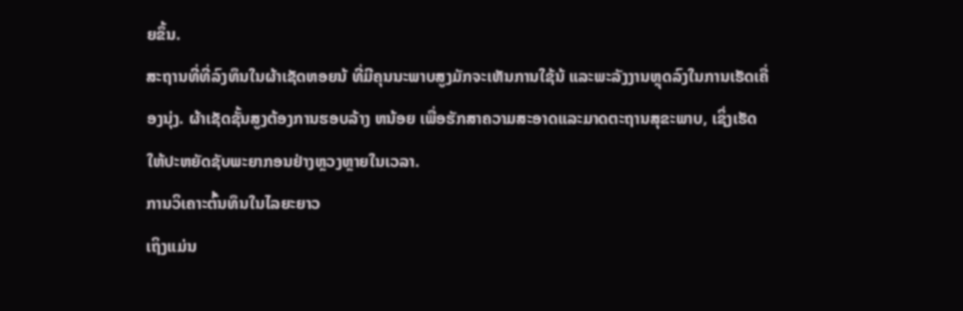ຍຂຶ້ນ.
ສະຖານທີ່ທີ່ລົງທຶນໃນຜ້າເຊັດຫອຍນ້ ທີ່ມີຄຸນນະພາບສູງມັກຈະເຫັນການໃຊ້ນ້ ແລະພະລັງງານຫຼຸດລົງໃນການເຮັດເຄື່ອງນຸ່ງ. ຜ້າເຊັດຊັ້ນສູງຕ້ອງການຮອບລ້າງ ຫນ້ອຍ ເພື່ອຮັກສາຄວາມສະອາດແລະມາດຕະຖານສຸຂະພາບ, ເຊິ່ງເຮັດໃຫ້ປະຫຍັດຊັບພະຍາກອນຢ່າງຫຼວງຫຼາຍໃນເວລາ.
ການວິເຄາະຕົ້ນທຶນໃນໄລຍະຍາວ
ເຖິງແມ່ນ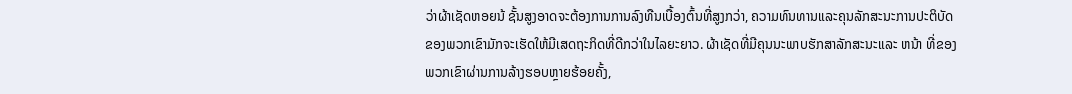ວ່າຜ້າເຊັດຫອຍນ້ ຊັ້ນສູງອາດຈະຕ້ອງການການລົງທືນເບື້ອງຕົ້ນທີ່ສູງກວ່າ, ຄວາມທົນທານແລະຄຸນລັກສະນະການປະຕິບັດຂອງພວກເຂົາມັກຈະເຮັດໃຫ້ມີເສດຖະກິດທີ່ດີກວ່າໃນໄລຍະຍາວ. ຜ້າເຊັດທີ່ມີຄຸນນະພາບຮັກສາລັກສະນະແລະ ຫນ້າ ທີ່ຂອງພວກເຂົາຜ່ານການລ້າງຮອບຫຼາຍຮ້ອຍຄັ້ງ,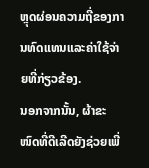ຫຼຸດຜ່ອນຄວາມຖີ່ຂອງການທົດແທນແລະຄ່າໃຊ້ຈ່າຍທີ່ກ່ຽວຂ້ອງ.
ນອກຈາກນັ້ນ, ຜ້າຂະໜົດທີ່ດີເລີດຍັງຊ່ວຍເພີ່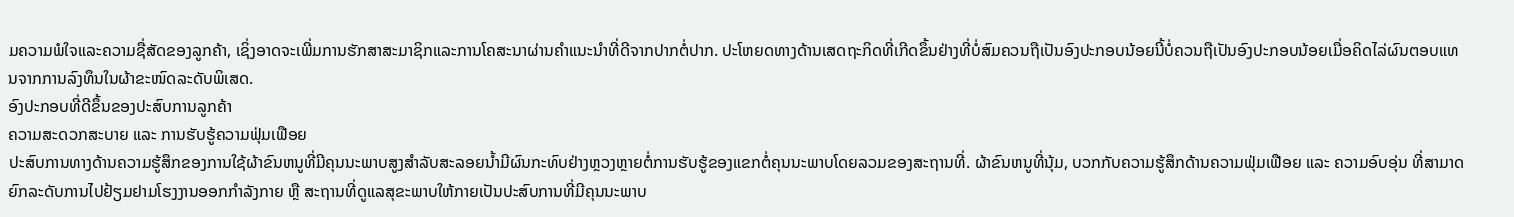ມຄວາມພໍໃຈແລະຄວາມຊື່ສັດຂອງລູກຄ້າ, ເຊິ່ງອາດຈະເພີ່ມການຮັກສາສະມາຊິກແລະການໂຄສະນາຜ່ານຄຳແນະນຳທີ່ດີຈາກປາກຕໍ່ປາກ. ປະໂຫຍດທາງດ້ານເສດຖະກິດທີ່ເກີດຂຶ້ນຢ່າງທີ່ບໍ່ສົມຄວນຖືເປັນອົງປະກອບນ້ອຍນີ້ບໍ່ຄວນຖືເປັນອົງປະກອບນ້ອຍເມື່ອຄິດໄລ່ຜົນຕອບແທນຈາກການລົງທຶນໃນຜ້າຂະໜົດລະດັບພິເສດ.
ອົງປະກອບທີ່ດີຂຶ້ນຂອງປະສົບການລູກຄ້າ
ຄວາມສະດວກສະບາຍ ແລະ ການຮັບຮູ້ຄວາມຟຸ່ມເຟືອຍ
ປະສົບການທາງດ້ານຄວາມຮູ້ສຶກຂອງການໃຊ້ຜ້າຂົນຫນູທີ່ມີຄຸນນະພາບສູງສໍາລັບສະລອຍນ້ຳມີຜົນກະທົບຢ່າງຫຼວງຫຼາຍຕໍ່ການຮັບຮູ້ຂອງແຂກຕໍ່ຄຸນນະພາບໂດຍລວມຂອງສະຖານທີ່. ຜ້າຂົນຫນູທີ່ນຸ້ມ, ບວກກັບຄວາມຮູ້ສຶກດ້ານຄວາມຟຸ່ມເຟືອຍ ແລະ ຄວາມອົບອຸ່ນ ທີ່ສາມາດຍົກລະດັບການໄປຢ້ຽມຢາມໂຮງງານອອກກໍາລັງກາຍ ຫຼື ສະຖານທີ່ດູແລສຸຂະພາບໃຫ້ກາຍເປັນປະສົບການທີ່ມີຄຸນນະພາບ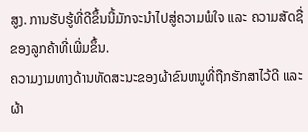ສູງ. ການຮັບຮູ້ທີ່ດີຂຶ້ນນີ້ມັກຈະນໍາໄປສູ່ຄວາມພໍໃຈ ແລະ ຄວາມສັດຊື່ຂອງລູກຄ້າທີ່ເພີ່ມຂຶ້ນ.
ຄວາມງາມທາງດ້ານທັດສະນະຂອງຜ້າຂົນຫນູທີ່ຖືກຮັກສາໄວ້ດີ ແລະ ຜ້າ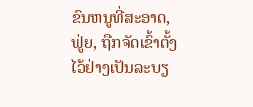ຂົນຫນູທີ່ສະອາດ, ຟູ່ຍ, ຖືກຈັດເຂົ້າຕັ້ງໄວ້ຢ່າງເປັນລະບຽ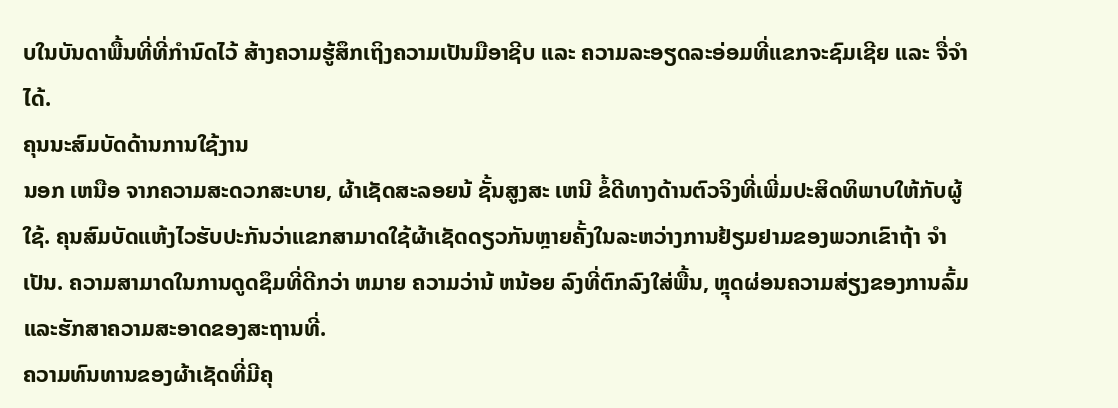ບໃນບັນດາພື້ນທີ່ທີ່ກໍານົດໄວ້ ສ້າງຄວາມຮູ້ສຶກເຖິງຄວາມເປັນມືອາຊີບ ແລະ ຄວາມລະອຽດລະອ່ອມທີ່ແຂກຈະຊົມເຊີຍ ແລະ ຈື່ຈໍາໄດ້.
ຄຸນນະສົມບັດດ້ານການໃຊ້ງານ
ນອກ ເຫນືອ ຈາກຄວາມສະດວກສະບາຍ, ຜ້າເຊັດສະລອຍນ້ ຊັ້ນສູງສະ ເຫນີ ຂໍ້ດີທາງດ້ານຕົວຈິງທີ່ເພີ່ມປະສິດທິພາບໃຫ້ກັບຜູ້ໃຊ້. ຄຸນສົມບັດແຫ້ງໄວຮັບປະກັນວ່າແຂກສາມາດໃຊ້ຜ້າເຊັດດຽວກັນຫຼາຍຄັ້ງໃນລະຫວ່າງການຢ້ຽມຢາມຂອງພວກເຂົາຖ້າ ຈໍາ ເປັນ. ຄວາມສາມາດໃນການດູດຊຶມທີ່ດີກວ່າ ຫມາຍ ຄວາມວ່ານ້ ຫນ້ອຍ ລົງທີ່ຕົກລົງໃສ່ພື້ນ, ຫຼຸດຜ່ອນຄວາມສ່ຽງຂອງການລົ້ມແລະຮັກສາຄວາມສະອາດຂອງສະຖານທີ່.
ຄວາມທົນທານຂອງຜ້າເຊັດທີ່ມີຄຸ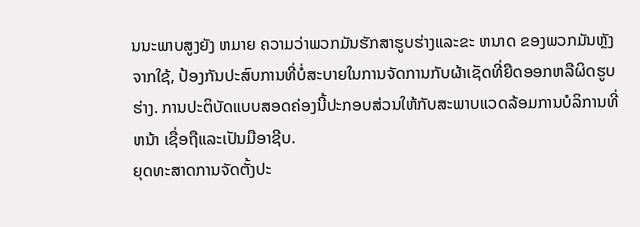ນນະພາບສູງຍັງ ຫມາຍ ຄວາມວ່າພວກມັນຮັກສາຮູບຮ່າງແລະຂະ ຫນາດ ຂອງພວກມັນຫຼັງຈາກໃຊ້, ປ້ອງກັນປະສົບການທີ່ບໍ່ສະບາຍໃນການຈັດການກັບຜ້າເຊັດທີ່ຍືດອອກຫລືຜິດຮູບຮ່າງ. ການປະຕິບັດແບບສອດຄ່ອງນີ້ປະກອບສ່ວນໃຫ້ກັບສະພາບແວດລ້ອມການບໍລິການທີ່ ຫນ້າ ເຊື່ອຖືແລະເປັນມືອາຊີບ.
ຍຸດທະສາດການຈັດຕັ້ງປະ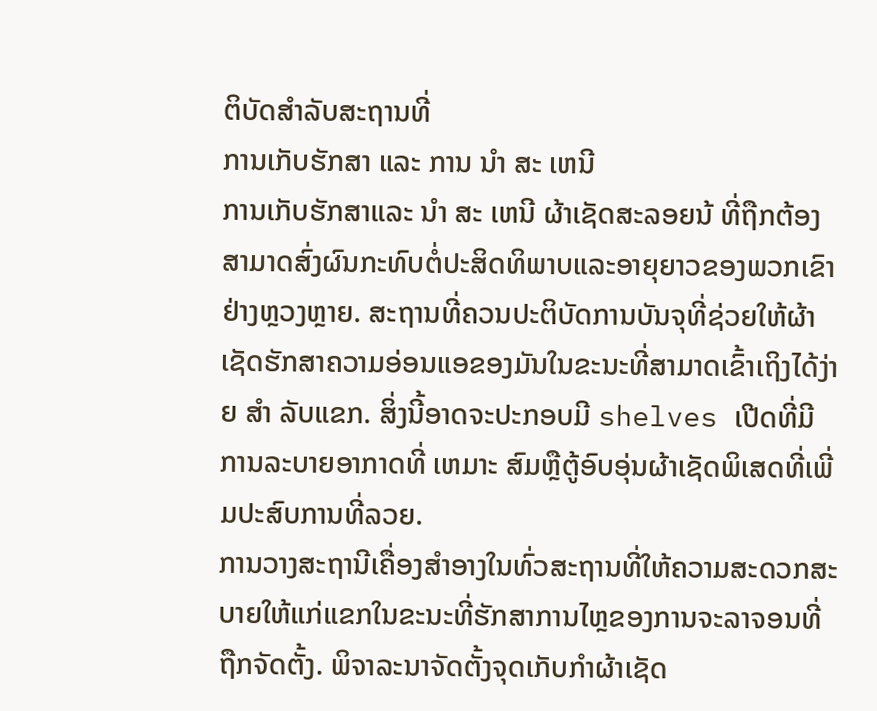ຕິບັດສໍາລັບສະຖານທີ່
ການເກັບຮັກສາ ແລະ ການ ນໍາ ສະ ເຫນີ
ການເກັບຮັກສາແລະ ນໍາ ສະ ເຫນີ ຜ້າເຊັດສະລອຍນ້ ທີ່ຖືກຕ້ອງສາມາດສົ່ງຜົນກະທົບຕໍ່ປະສິດທິພາບແລະອາຍຸຍາວຂອງພວກເຂົາຢ່າງຫຼວງຫຼາຍ. ສະຖານທີ່ຄວນປະຕິບັດການບັນຈຸທີ່ຊ່ວຍໃຫ້ຜ້າເຊັດຮັກສາຄວາມອ່ອນແອຂອງມັນໃນຂະນະທີ່ສາມາດເຂົ້າເຖິງໄດ້ງ່າຍ ສໍາ ລັບແຂກ. ສິ່ງນີ້ອາດຈະປະກອບມີ shelves ເປີດທີ່ມີການລະບາຍອາກາດທີ່ ເຫມາະ ສົມຫຼືຕູ້ອົບອຸ່ນຜ້າເຊັດພິເສດທີ່ເພີ່ມປະສົບການທີ່ລວຍ.
ການວາງສະຖານີເຄື່ອງສໍາອາງໃນທົ່ວສະຖານທີ່ໃຫ້ຄວາມສະດວກສະບາຍໃຫ້ແກ່ແຂກໃນຂະນະທີ່ຮັກສາການໄຫຼຂອງການຈະລາຈອນທີ່ຖືກຈັດຕັ້ງ. ພິຈາລະນາຈັດຕັ້ງຈຸດເກັບກໍາຜ້າເຊັດ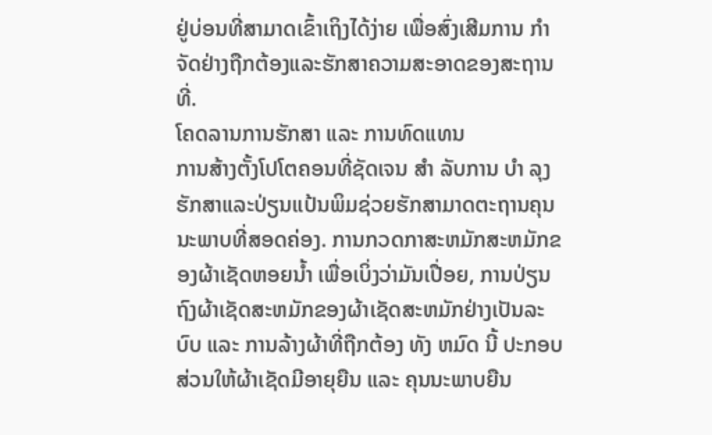ຢູ່ບ່ອນທີ່ສາມາດເຂົ້າເຖິງໄດ້ງ່າຍ ເພື່ອສົ່ງເສີມການ ກໍາ ຈັດຢ່າງຖືກຕ້ອງແລະຮັກສາຄວາມສະອາດຂອງສະຖານທີ່.
ໂຄດລານການຮັກສາ ແລະ ການທົດແທນ
ການສ້າງຕັ້ງໂປໂຕຄອນທີ່ຊັດເຈນ ສໍາ ລັບການ ບໍາ ລຸງຮັກສາແລະປ່ຽນແປ້ນພິມຊ່ວຍຮັກສາມາດຕະຖານຄຸນນະພາບທີ່ສອດຄ່ອງ. ການກວດກາສະຫມັກສະຫມັກຂອງຜ້າເຊັດຫອຍນ້ຳ ເພື່ອເບິ່ງວ່າມັນເປື່ອຍ, ການປ່ຽນຖົງຜ້າເຊັດສະຫມັກຂອງຜ້າເຊັດສະຫມັກຢ່າງເປັນລະບົບ ແລະ ການລ້າງຜ້າທີ່ຖືກຕ້ອງ ທັງ ຫມົດ ນີ້ ປະກອບສ່ວນໃຫ້ຜ້າເຊັດມີອາຍຸຍືນ ແລະ ຄຸນນະພາບຍືນ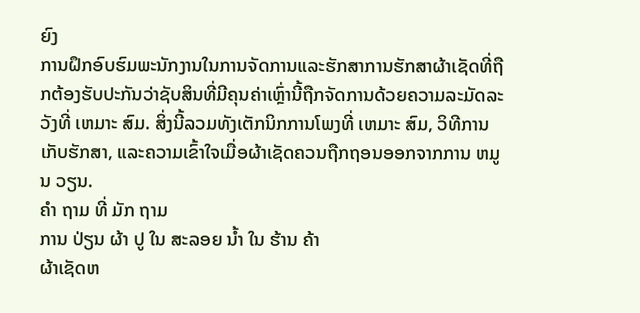ຍົງ
ການຝຶກອົບຮົມພະນັກງານໃນການຈັດການແລະຮັກສາການຮັກສາຜ້າເຊັດທີ່ຖືກຕ້ອງຮັບປະກັນວ່າຊັບສິນທີ່ມີຄຸນຄ່າເຫຼົ່ານີ້ຖືກຈັດການດ້ວຍຄວາມລະມັດລະວັງທີ່ ເຫມາະ ສົມ. ສິ່ງນີ້ລວມທັງເຕັກນິກການໂພງທີ່ ເຫມາະ ສົມ, ວິທີການເກັບຮັກສາ, ແລະຄວາມເຂົ້າໃຈເມື່ອຜ້າເຊັດຄວນຖືກຖອນອອກຈາກການ ຫມູນ ວຽນ.
ຄໍາ ຖາມ ທີ່ ມັກ ຖາມ
ການ ປ່ຽນ ຜ້າ ປູ ໃນ ສະລອຍ ນ້ຳ ໃນ ຮ້ານ ຄ້າ
ຜ້າເຊັດຫ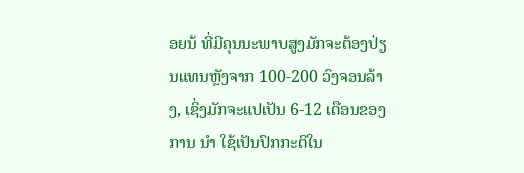ອຍນ້ ທີ່ມີຄຸນນະພາບສູງມັກຈະຕ້ອງປ່ຽນແທນຫຼັງຈາກ 100-200 ວົງຈອນລ້າງ, ເຊິ່ງມັກຈະແປເປັນ 6-12 ເດືອນຂອງການ ນໍາ ໃຊ້ເປັນປົກກະຕິໃນ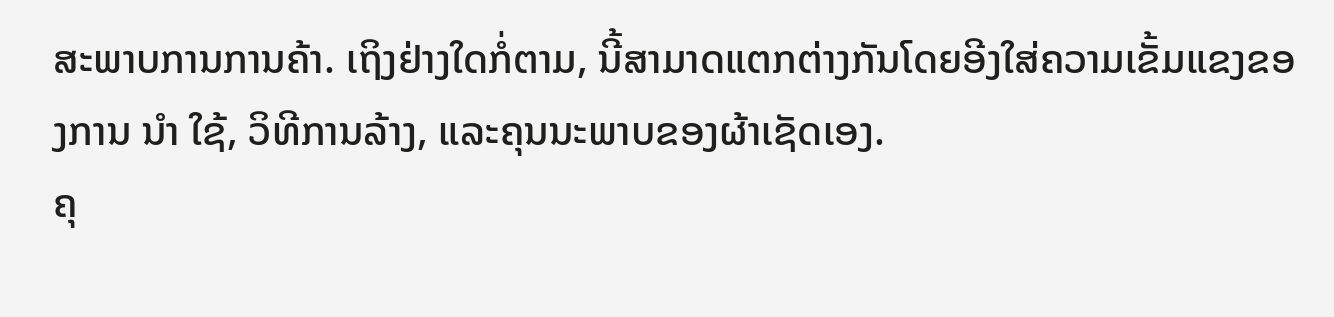ສະພາບການການຄ້າ. ເຖິງຢ່າງໃດກໍ່ຕາມ, ນີ້ສາມາດແຕກຕ່າງກັນໂດຍອີງໃສ່ຄວາມເຂັ້ມແຂງຂອງການ ນໍາ ໃຊ້, ວິທີການລ້າງ, ແລະຄຸນນະພາບຂອງຜ້າເຊັດເອງ.
ຄຸ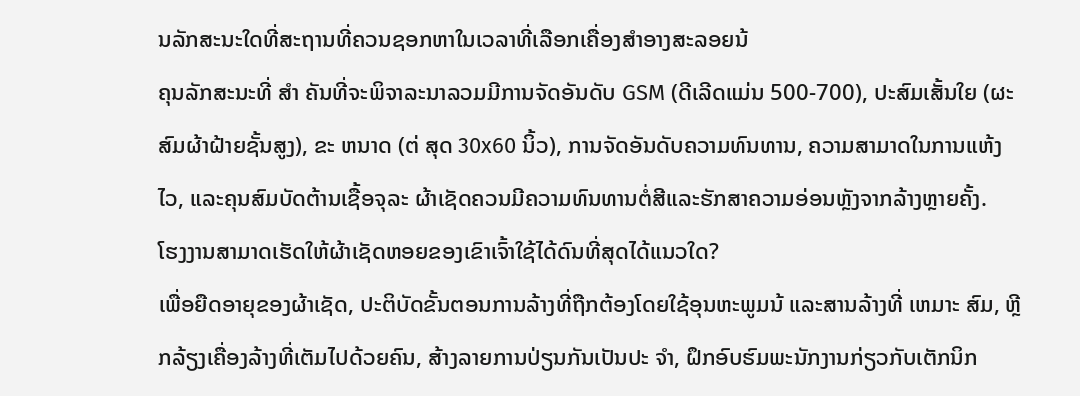ນລັກສະນະໃດທີ່ສະຖານທີ່ຄວນຊອກຫາໃນເວລາທີ່ເລືອກເຄື່ອງສໍາອາງສະລອຍນ້
ຄຸນລັກສະນະທີ່ ສໍາ ຄັນທີ່ຈະພິຈາລະນາລວມມີການຈັດອັນດັບ GSM (ດີເລີດແມ່ນ 500-700), ປະສົມເສັ້ນໃຍ (ຜະສົມຜ້າຝ້າຍຊັ້ນສູງ), ຂະ ຫນາດ (ຕ່ ສຸດ 30x60 ນິ້ວ), ການຈັດອັນດັບຄວາມທົນທານ, ຄວາມສາມາດໃນການແຫ້ງໄວ, ແລະຄຸນສົມບັດຕ້ານເຊື້ອຈຸລະ ຜ້າເຊັດຄວນມີຄວາມທົນທານຕໍ່ສີແລະຮັກສາຄວາມອ່ອນຫຼັງຈາກລ້າງຫຼາຍຄັ້ງ.
ໂຮງງານສາມາດເຮັດໃຫ້ຜ້າເຊັດຫອຍຂອງເຂົາເຈົ້າໃຊ້ໄດ້ດົນທີ່ສຸດໄດ້ແນວໃດ?
ເພື່ອຍືດອາຍຸຂອງຜ້າເຊັດ, ປະຕິບັດຂັ້ນຕອນການລ້າງທີ່ຖືກຕ້ອງໂດຍໃຊ້ອຸນຫະພູມນ້ ແລະສານລ້າງທີ່ ເຫມາະ ສົມ, ຫຼີກລ້ຽງເຄື່ອງລ້າງທີ່ເຕັມໄປດ້ວຍຄົນ, ສ້າງລາຍການປ່ຽນກັນເປັນປະ ຈໍາ, ຝຶກອົບຮົມພະນັກງານກ່ຽວກັບເຕັກນິກ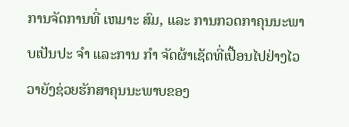ການຈັດການທີ່ ເຫມາະ ສົມ, ແລະ ການກວດກາຄຸນນະພາບເປັນປະ ຈໍາ ແລະການ ກໍາ ຈັດຜ້າເຊັດທີ່ເປື້ອນໄປຢ່າງໄວວາຍັງຊ່ວຍຮັກສາຄຸນນະພາບຂອງ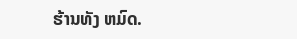ຮ້ານທັງ ຫມົດ.